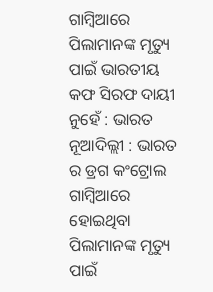ଗାମ୍ବିଆରେ ପିଲାମାନଙ୍କ ମୃତ୍ୟୁ ପାଇଁ ଭାରତୀୟ କଫ ସିରଫ ଦାୟୀ ନୁହେଁ : ଭାରତ
ନୂଆଦିଲ୍ଲୀ : ଭାରତ ର ଡ୍ରଗ କଂଟ୍ରୋଲ ଗାମ୍ବିଆରେ ହୋଇଥିବା ପିଲାମାନଙ୍କ ମୃତ୍ୟୁ ପାଇଁ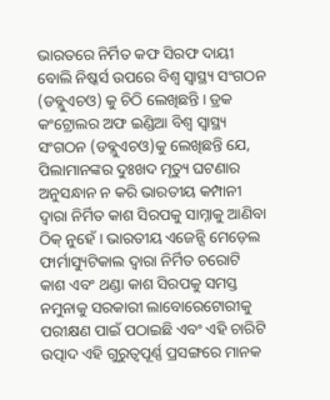ଭାରତରେ ନିର୍ମିତ କଫ ସିରଫ ଦାୟୀ ବୋଲି ନିଷ୍କର୍ସ ଉପରେ ବିଶ୍ୱ ସ୍ୱାସ୍ଥ୍ୟ ସଂଗଠନ (ଡବ୍ଲୁଏଚଓ) କୁ ଚିଠି ଲେଖିଛନ୍ତି । ଡ୍ରକ କଂଟ୍ରୋଲର ଅଫ ଇଣ୍ଡିଆ ବିଶ୍ୱ ସ୍ୱାସ୍ଥ୍ୟ ସଂଗଠନ (ଡବ୍ଲୁଏଚଓ)କୁ ଲେଖିଛନ୍ତି ଯେ, ପିଲାମାନଙ୍କର ଦୁଃଖଦ ମୃତ୍ୟୁ ଘଟଣାର ଅନୁସନ୍ଧାନ ନ କରି ଭାରତୀୟ କମ୍ପାନୀ ଦ୍ୱାରା ନିର୍ମିତ କାଶ ସିରପକୁ ସାମ୍ନାକୁ ଆଣିବା ଠିକ୍ ନୁହେଁ । ଭାରତୀୟ ଏଜେନ୍ସି ମେଡ଼େଲ ଫାର୍ମାସ୍ୟୁଟିକାଲ ଦ୍ୱାରା ନିର୍ମିତ ଚରୋଟି କାଶ ଏବଂ ଥଣ୍ଡା କାଶ ସିରପକୁ ସମସ୍ତ ନମୁନାକୁ ସରକାରୀ ଲାବୋରେଟୋରୀକୁ ପରୀକ୍ଷଣ ପାଇଁ ପଠାଇଛି ଏବଂ ଏହି ଚାରିଟି ଉତ୍ପାଦ ଏହି ଗୁରୁତ୍ୱପୂର୍ଣ୍ଣ ପ୍ରସଙ୍ଗରେ ମାନକ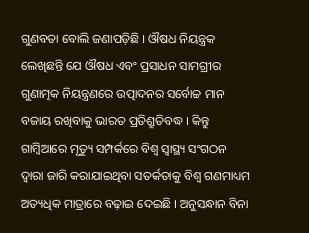ଗୁଣବତା ବୋଲି ଜଣାପଡ଼ିଛି । ଔଷଧ ନିୟନ୍ତ୍ରକ ଲେଖିଛନ୍ତି ଯେ ଔଷଧ ଏବଂ ପ୍ରସାଧନ ସାମଗ୍ରୀର ଗୁଣାତ୍ମକ ନିୟନ୍ତ୍ରଣରେ ଉତ୍ପାଦନର ସର୍ବୋଚ୍ଚ ମାନ ବଜାୟ ରଖିବାକୁ ଭାରତ ପ୍ରତିଶ୍ରୁତିବଦ୍ଧ । କିନ୍ତୁ ଗାମ୍ବିଆରେ ମୃତ୍ୟୁ ସମ୍ପର୍କରେ ବିଶ୍ୱ ସ୍ୱାସ୍ଥ୍ୟ ସଂଗଠନ ଦ୍ୱାରା ଜାରି କରାଯାଇଥିବା ସତର୍କତାକୁ ବିଶ୍ୱ ଗଣମାଧ୍ୟମ ଅତ୍ୟଧିକ ମାତ୍ରାରେ ବଢ଼ାଇ ଦେଇଛି । ଅନୁସନ୍ଧାନ ବିନା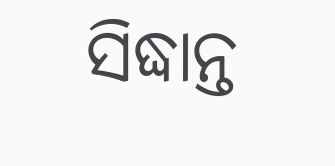ସିଦ୍ଧାନ୍ତ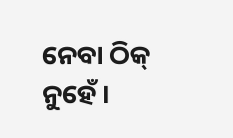ନେବା ଠିକ୍ ନୁହେଁ ।